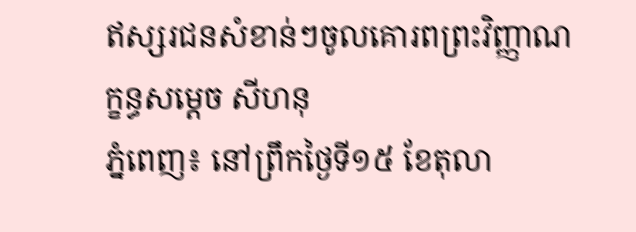ឥស្សរជនសំខាន់ៗចូលគោរពព្រះវិញ្ញាណក្ខន្ធសម្តេច សីហនុ
ភ្នំពេញ៖ នៅព្រឹកថ្ងៃទី១៥ ខែតុលា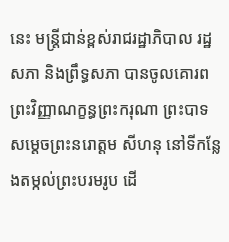នេះ មន្ត្រីជាន់ខ្ពស់រាជរដ្ឋាភិបាល រដ្ឋសភា និងព្រឹទ្ធសភា បានចូលគោរពព្រះវិញ្ញាណក្ខន្ធព្រះករុណា ព្រះបាទ សម្តេចព្រះនរោត្តម សីហនុ នៅទីកន្លែងតម្កល់ព្រះបរមរូប ដើ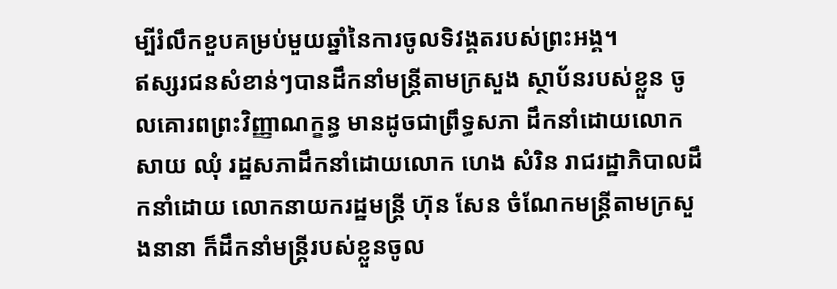ម្បីរំលឹកខួបគម្រប់មួយឆ្នាំនៃការចូលទិវង្គតរបស់ព្រះអង្គ។
ឥស្សរជនសំខាន់ៗបានដឹកនាំមន្ត្រីតាមក្រសួង ស្ថាប័នរបស់ខ្លួន ចូលគោរពព្រះវិញ្ញាណក្ខន្ធ មានដូចជាព្រឹទ្ធសភា ដឹកនាំដោយលោក សាយ ឈុំ រដ្ឋសភាដឹកនាំដោយលោក ហេង សំរិន រាជរដ្ឋាភិបាលដឹកនាំដោយ លោកនាយករដ្ឋមន្ត្រី ហ៊ុន សែន ចំណែកមន្ត្រីតាមក្រសួងនានា ក៏ដឹកនាំមន្ត្រីរបស់ខ្លួនចូល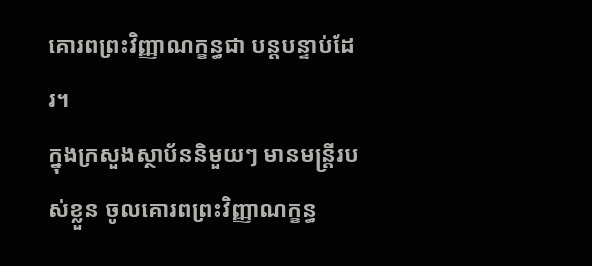គោរពព្រះវិញ្ញាណក្ខន្ធជា បន្តបន្ទាប់ដែរ។
ក្នុងក្រសួងស្ថាប័ននិមួយៗ មានមន្ត្រីរបស់ខ្លួន ចូលគោរពព្រះវិញ្ញាណក្ខន្ធ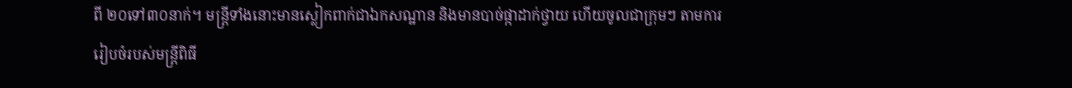ពី ២០ទៅ៣០នាក់។ មន្ត្រីទាំងនោះមានស្លៀកពាក់ជាឯកសណ្ឋាន និងមានបាច់ផ្កាដាក់ថ្វាយ ហើយចូលជាក្រុមៗ តាមការរៀបចំរបស់មន្ត្រីពិធី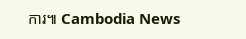ការ៕ Cambodia News